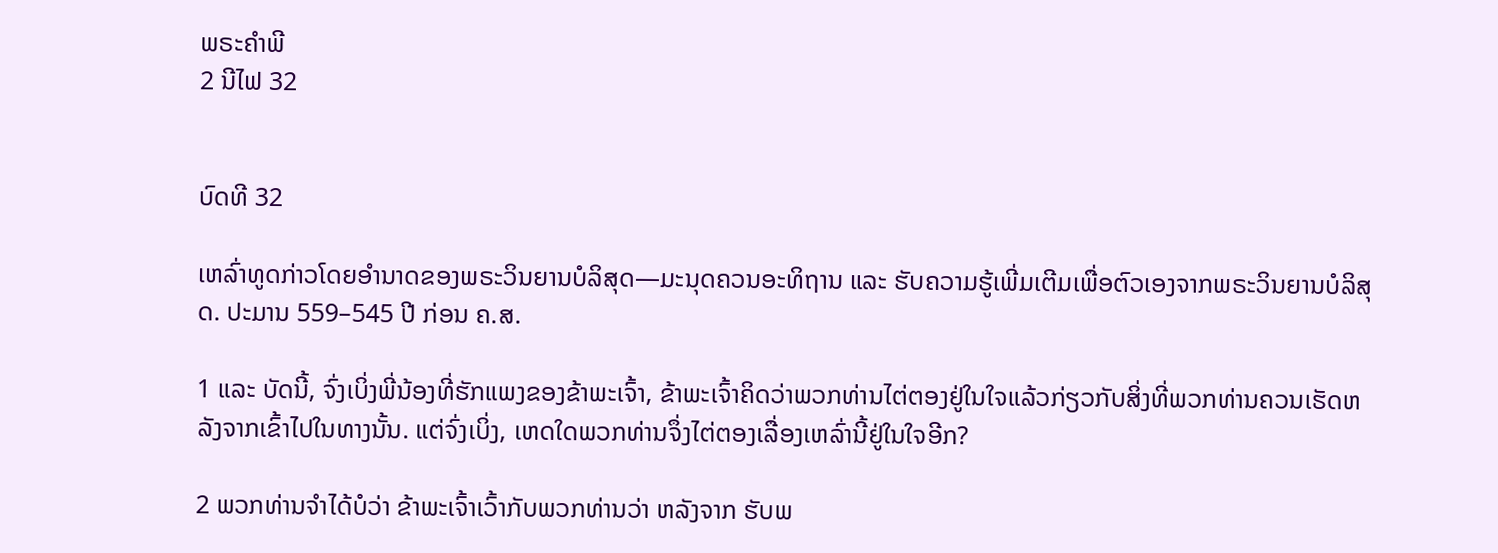ພຣະຄຳພີ
2 ນີໄຟ 32


ບົດທີ 32

ເຫລົ່າທູດກ່າວໂດຍອຳນາດຂອງພຣະວິນຍານບໍລິສຸດ—ມະນຸດຄວນອະທິຖານ ແລະ ຮັບຄວາມຮູ້ເພີ່ມເຕີມເພື່ອຕົວເອງຈາກພຣະວິນຍານບໍລິສຸດ. ປະມານ 559–545 ປີ ກ່ອນ ຄ.ສ.

1 ແລະ ບັດນີ້, ຈົ່ງເບິ່ງພີ່ນ້ອງທີ່ຮັກແພງຂອງຂ້າພະເຈົ້າ, ຂ້າພະເຈົ້າຄິດວ່າພວກທ່ານໄຕ່ຕອງຢູ່ໃນໃຈແລ້ວກ່ຽວກັບສິ່ງທີ່ພວກທ່ານຄວນເຮັດຫລັງຈາກເຂົ້າໄປໃນທາງນັ້ນ. ແຕ່ຈົ່ງເບິ່ງ, ເຫດໃດພວກທ່ານຈຶ່ງໄຕ່ຕອງເລື່ອງເຫລົ່ານີ້ຢູ່ໃນໃຈອີກ?

2 ພວກທ່ານຈຳໄດ້ບໍວ່າ ຂ້າພະເຈົ້າເວົ້າກັບພວກທ່ານວ່າ ຫລັງຈາກ ຮັບພ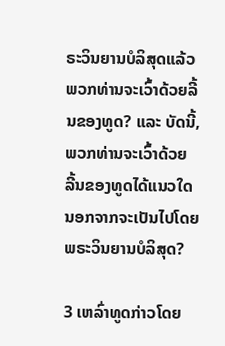ຣະວິນຍານບໍລິສຸດແລ້ວ ພວກທ່ານຈະເວົ້າດ້ວຍລີ້ນຂອງທູດ? ແລະ ບັດນີ້, ພວກທ່ານຈະເວົ້າດ້ວຍ ລີ້ນຂອງທູດໄດ້ແນວໃດນອກຈາກຈະເປັນໄປໂດຍພຣະວິນຍານບໍລິສຸດ?

3 ເຫລົ່າທູດກ່າວໂດຍ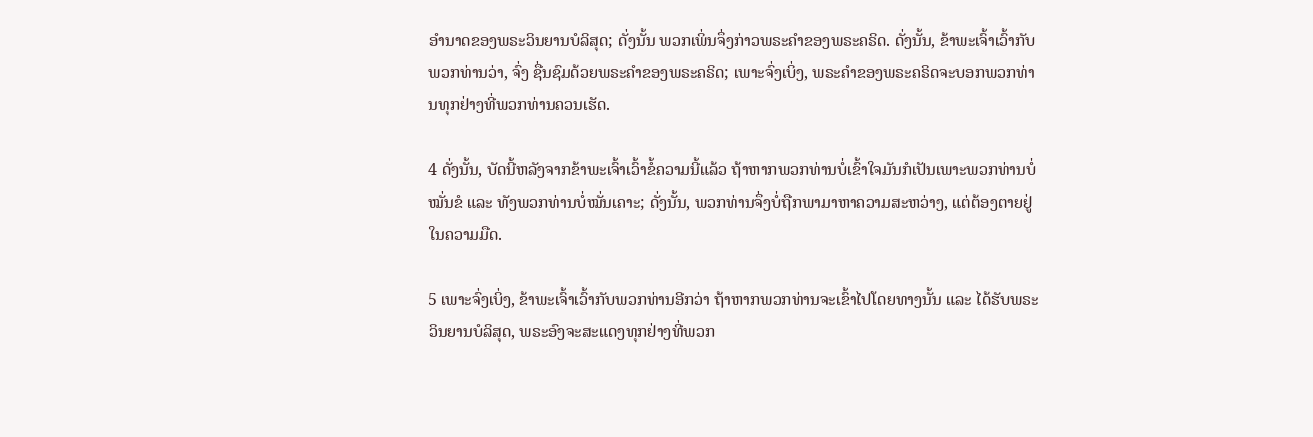ອຳນາດຂອງພຣະວິນຍານບໍລິສຸດ; ດັ່ງນັ້ນ ພວກເພິ່ນຈຶ່ງກ່າວພຣະຄຳຂອງພຣະຄຣິດ. ດັ່ງນັ້ນ, ຂ້າພະເຈົ້າເວົ້າກັບພວກທ່ານວ່າ, ຈົ່ງ ຊື່ນຊົມດ້ວຍພຣະຄຳຂອງພຣະຄຣິດ; ເພາະຈົ່ງເບິ່ງ, ພຣະຄຳຂອງພຣະຄຣິດຈະບອກພວກທ່ານທຸກຢ່າງທີ່ພວກທ່ານຄວນເຮັດ.

4 ດັ່ງນັ້ນ, ບັດນີ້ຫລັງຈາກຂ້າພະເຈົ້າເວົ້າຂໍ້ຄວາມນີ້ແລ້ວ ຖ້າຫາກພວກທ່ານບໍ່ເຂົ້າໃຈມັນກໍເປັນເພາະພວກທ່ານບໍ່ ໝັ່ນຂໍ ແລະ ທັງພວກທ່ານບໍ່ໝັ່ນເຄາະ; ດັ່ງນັ້ນ, ພວກທ່ານຈຶ່ງບໍ່ຖືກພາມາຫາຄວາມສະຫວ່າງ, ແຕ່ຕ້ອງຕາຍຢູ່ໃນຄວາມມືດ.

5 ເພາະຈົ່ງເບິ່ງ, ຂ້າພະເຈົ້າເວົ້າກັບພວກທ່ານອີກວ່າ ຖ້າຫາກພວກທ່ານຈະເຂົ້າໄປໂດຍທາງນັ້ນ ແລະ ໄດ້ຮັບພຣະວິນຍານບໍລິສຸດ, ພຣະອົງຈະສະແດງທຸກຢ່າງທີ່ພວກ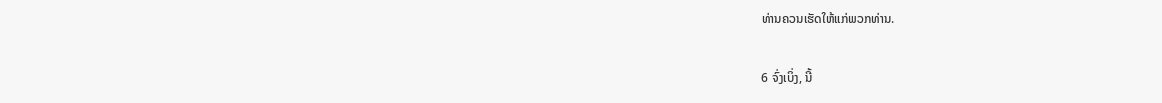ທ່ານຄວນເຮັດໃຫ້ແກ່ພວກທ່ານ.

6 ຈົ່ງເບິ່ງ, ນີ້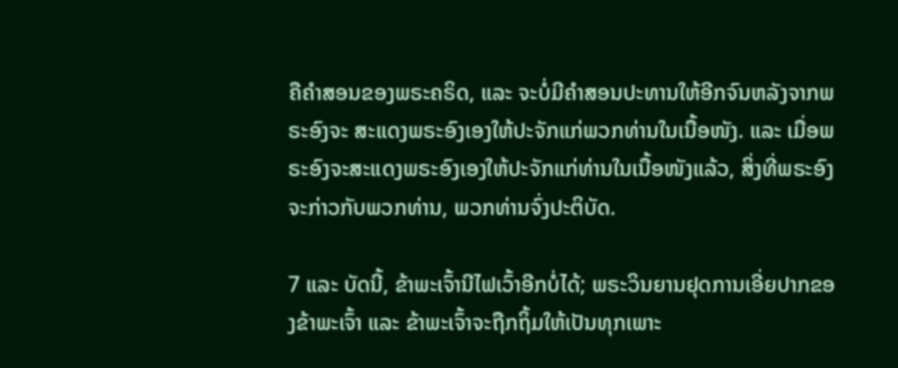ຄືຄຳສອນຂອງພຣະຄຣິດ, ແລະ ຈະບໍ່ມີຄຳສອນປະທານໃຫ້ອີກຈົນຫລັງຈາກພຣະອົງຈະ ສະແດງພຣະອົງເອງໃຫ້ປະຈັກແກ່ພວກທ່ານໃນເນື້ອໜັງ. ແລະ ເມື່ອພຣະອົງຈະສະແດງພຣະອົງເອງໃຫ້ປະຈັກແກ່ທ່ານໃນເນື້ອໜັງແລ້ວ, ສິ່ງທີ່ພຣະອົງຈະກ່າວກັບພວກທ່ານ, ພວກທ່ານຈົ່ງປະຕິບັດ.

7 ແລະ ບັດນີ້, ຂ້າພະເຈົ້ານີໄຟເວົ້າອີກບໍ່ໄດ້; ພຣະວິນຍານຢຸດການເອີ່ຍປາກຂອງຂ້າພະເຈົ້າ ແລະ ຂ້າພະເຈົ້າຈະຖືກຖິ້ມໃຫ້ເປັນທຸກເພາະ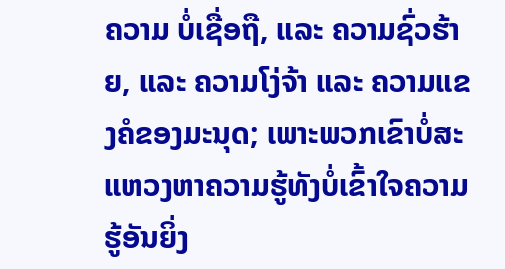ຄວາມ ບໍ່ເຊື່ອຖື, ແລະ ຄວາມຊົ່ວຮ້າຍ, ແລະ ຄວາມໂງ່ຈ້າ ແລະ ຄວາມແຂງຄໍຂອງມະນຸດ; ເພາະພວກເຂົາບໍ່ສະແຫວງຫາຄວາມຮູ້ທັງບໍ່ເຂົ້າໃຈຄວາມຮູ້ອັນຍິ່ງ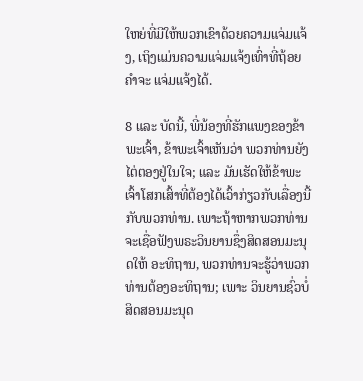ໃຫຍ່ທີ່ມີໃຫ້ພວກເຂົາດ້ວຍຄວາມແຈ່ມແຈ້ງ, ເຖິງແມ່ນຄວາມແຈ່ມແຈ້ງເທົ່າທີ່ຖ້ອຍຄຳຈະ ແຈ່ມແຈ້ງໄດ້.

8 ແລະ ບັດນີ້, ພີ່ນ້ອງທີ່ຮັກແພງຂອງຂ້າພະເຈົ້າ, ຂ້າພະເຈົ້າເຫັນວ່າ ພວກທ່ານຍັງໄຕ່ຕອງຢູ່ໃນໃຈ; ແລະ ມັນເຮັດໃຫ້ຂ້າພະເຈົ້າໂສກເສົ້າທີ່ຕ້ອງໄດ້ເວົ້າກ່ຽວກັບເລື່ອງນີ້ກັບພວກທ່ານ. ເພາະຖ້າຫາກພວກທ່ານຈະເຊື່ອຟັງພຣະວິນຍານຊຶ່ງສິດສອນມະນຸດໃຫ້ ອະທິຖານ, ພວກທ່ານຈະຮູ້ວ່າພວກທ່ານຕ້ອງອະທິຖານ; ເພາະ ວິນຍານຊົ່ວບໍ່ສິດສອນມະນຸດ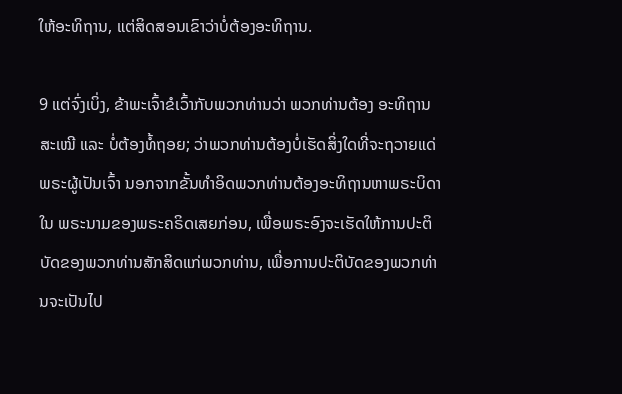ໃຫ້ອະທິຖານ, ແຕ່ສິດສອນເຂົາວ່າບໍ່ຕ້ອງອະທິຖານ.

9 ແຕ່ຈົ່ງເບິ່ງ, ຂ້າພະເຈົ້າຂໍເວົ້າກັບພວກທ່ານວ່າ ພວກທ່ານຕ້ອງ ອະທິຖານສະເໝີ ແລະ ບໍ່ຕ້ອງທໍ້ຖອຍ; ວ່າພວກທ່ານຕ້ອງບໍ່ເຮັດສິ່ງໃດທີ່ຈະຖວາຍແດ່ພຣະຜູ້ເປັນເຈົ້າ ນອກຈາກຂັ້ນທຳອິດພວກທ່ານຕ້ອງອະທິຖານຫາພຣະບິດາໃນ ພຣະນາມຂອງພຣະຄຣິດເສຍກ່ອນ, ເພື່ອພຣະອົງຈະເຮັດໃຫ້ການປະຕິບັດຂອງພວກທ່ານສັກສິດແກ່ພວກທ່ານ, ເພື່ອການປະຕິບັດຂອງພວກທ່ານຈະເປັນໄປ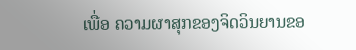ເພື່ອ ຄວາມຜາສຸກຂອງຈິດວິນຍານຂອ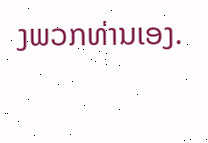ງພວກທ່ານເອງ.